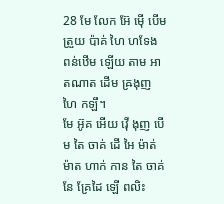28 មែ លែក អ៊ែ ម៉ើ បើម ត្រួយ ប៉ាគ់ ហៃ ហទែង ពន់ឋើម ឡើយ តាម អាតណាត ដើម ឝ្រងុញ ហៃ កឡឹ។
មែ អ៊ូគ អើយ វ៉ើ ងុញ បើម តៃ ចាគ់ ដើ អៃ ម៉ាត់ ម៉ាត ហាក់ កាន តៃ ចាគ់ នែ គ្រែដៃ ឡើ ពលិះ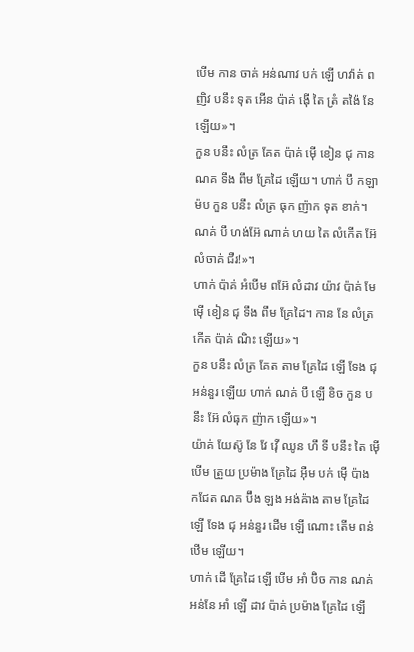បើម កាន ចាគ់ អន់ណាវ បក់ ឡើ ហវ៉ាត់ ពញិវ បនឹះ ទុត អើន ប៉ាគ់ ង៉ើ តៃ ត្រំ តង៉ៃ នែ ឡើយ»។
កួន បនឹះ លំត្រ គែត ប៉ាគ់ ម៉ើ ខៀន ជុ កាន ណគ ទឹង ពឹម គ្រែដៃ ឡើយ។ ហាក់ បឹ កឡា ម៉ប កួន បនឹះ លំត្រ ធុក ញ៉ាក ទុត ខាក់។ ណគ់ បឹ ហង់អ៊ែ ណាគ់ ហយ តៃ លំកើត អ៊ែ លំចាគ់ ជឺរ!»។
ហាក់ ប៉ាគ់ អំបើម ពអ៊ែ លំដាវ យ៉ាវ ប៉ាគ់ មែ ម៉ើ ខៀន ជុ ទឹង ពឹម គ្រែដៃ។ កាន នែ លំត្រ កើត ប៉ាគ់ ណិះ ឡើយ»។
កួន បនឹះ លំត្រ គែត តាម គ្រែដៃ ឡើ ទែង ជុ អន់នួរ ឡើយ ហាក់ ណគ់ បឹ ឡើ ខិច កួន បនឹះ អ៊ែ លំធុក ញ៉ាក ឡើយ»។
យ៉ាគ់ យែស៊ូ នែ វែ វ៉ើ ឈូន ហឹ ទី បនឹះ តៃ ម៉ើ បើម ត្រួយ ប្រម៉ាង គ្រែដៃ អ៊ឺម បក់ ម៉ើ ប៉ាង កជែត ណគ ប៊ឹង ឡង អង់ឝ៉ាង តាម គ្រែដៃ ឡើ ទែង ជុ អន់នួរ ដើម ឡើ ណោះ តើម ពន់ឋើម ឡើយ។
ហាក់ ដើ គ្រែដៃ ឡើ បើម អាំ ប៊ិច កាន ណគ់ អន់នែ អាំ ឡើ ដាវ ប៉ាគ់ ប្រម៉ាង គ្រែដៃ ឡើ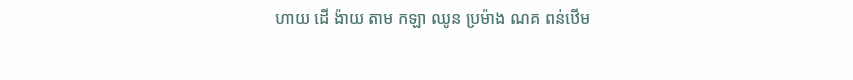ហាយ ដើ ង៉ាយ តាម កឡា ឈូន ប្រម៉ាង ណគ ពន់ឋើម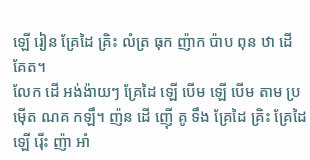ឡើ រៀន គ្រែដៃ គ្រិះ លំត្រ ធុក ញ៉ាក ប៉ាប ពុន ឋា ដើ គែត។
លែក ដើ អង់ង៉ាយៗ គ្រែដៃ ឡើ បើម ឡើ បើម តាម ប្រម៉ើត ណគ កឡឹ។ ញ៉ន ដើ ញ៉ើ គូ ទឹង គ្រែដៃ គ្រិះ គ្រែដៃ ឡើ រ៉ើះ ញ៉ា អាំ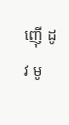ញ៉ើ ដូវ មូ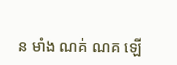ន មាំង ណគ់ ណគ ឡើ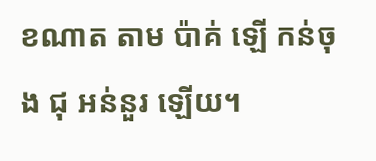ខណាត តាម ប៉ាគ់ ឡើ កន់ចុង ជុ អន់នួរ ឡើយ។